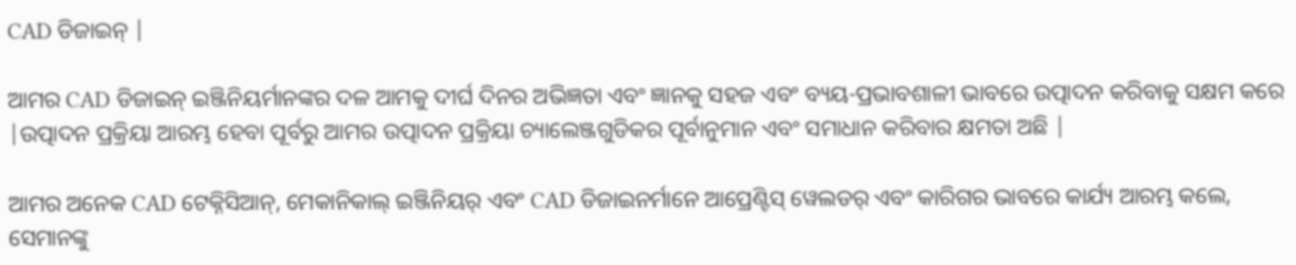CAD ଡିଜାଇନ୍ |

ଆମର CAD ଡିଜାଇନ୍ ଇଞ୍ଜିନିୟର୍ମାନଙ୍କର ଦଳ ଆମକୁ ଦୀର୍ଘ ଦିନର ଅଭିଜ୍ଞତା ଏବଂ ଜ୍ଞାନକୁ ସହଜ ଏବଂ ବ୍ୟୟ-ପ୍ରଭାବଶାଳୀ ଭାବରେ ଉତ୍ପାଦନ କରିବାକୁ ସକ୍ଷମ କରେ |ଉତ୍ପାଦନ ପ୍ରକ୍ରିୟା ଆରମ୍ଭ ହେବା ପୂର୍ବରୁ ଆମର ଉତ୍ପାଦନ ପ୍ରକ୍ରିୟା ଚ୍ୟାଲେଞ୍ଜଗୁଡିକର ପୂର୍ବାନୁମାନ ଏବଂ ସମାଧାନ କରିବାର କ୍ଷମତା ଅଛି |

ଆମର ଅନେକ CAD ଟେକ୍ନିସିଆନ୍, ମେକାନିକାଲ୍ ଇଞ୍ଜିନିୟର୍ ଏବଂ CAD ଡିଜାଇନର୍ମାନେ ଆପ୍ରେଣ୍ଟିସ୍ ୱେଲଡର୍ ଏବଂ କାରିଗର ଭାବରେ କାର୍ଯ୍ୟ ଆରମ୍ଭ କଲେ, ସେମାନଙ୍କୁ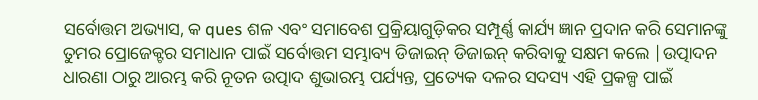ସର୍ବୋତ୍ତମ ଅଭ୍ୟାସ, କ ques ଶଳ ଏବଂ ସମାବେଶ ପ୍ରକ୍ରିୟାଗୁଡ଼ିକର ସମ୍ପୂର୍ଣ୍ଣ କାର୍ଯ୍ୟ ଜ୍ଞାନ ପ୍ରଦାନ କରି ସେମାନଙ୍କୁ ତୁମର ପ୍ରୋଜେକ୍ଟର ସମାଧାନ ପାଇଁ ସର୍ବୋତ୍ତମ ସମ୍ଭାବ୍ୟ ଡିଜାଇନ୍ ଡିଜାଇନ୍ କରିବାକୁ ସକ୍ଷମ କଲେ |ଉତ୍ପାଦନ ଧାରଣା ଠାରୁ ଆରମ୍ଭ କରି ନୂତନ ଉତ୍ପାଦ ଶୁଭାରମ୍ଭ ପର୍ଯ୍ୟନ୍ତ, ପ୍ରତ୍ୟେକ ଦଳର ସଦସ୍ୟ ଏହି ପ୍ରକଳ୍ପ ପାଇଁ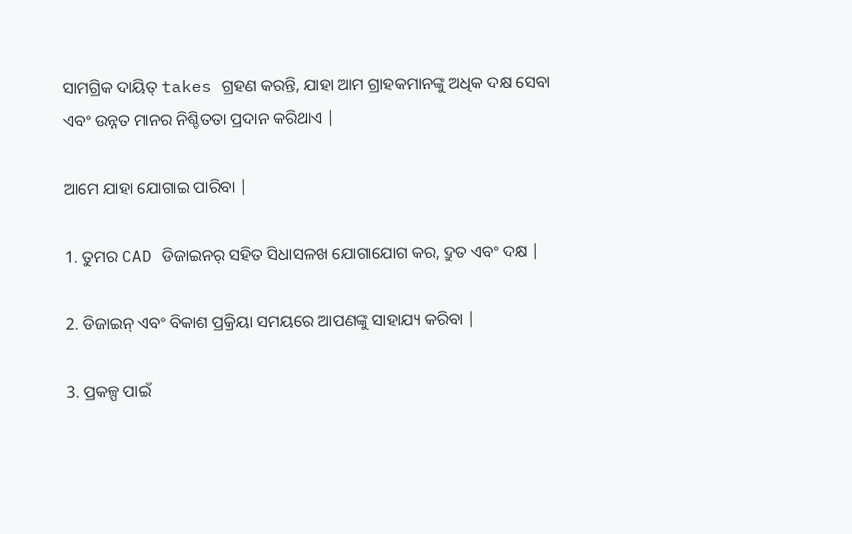ସାମଗ୍ରିକ ଦାୟିତ୍ takes ଗ୍ରହଣ କରନ୍ତି, ଯାହା ଆମ ଗ୍ରାହକମାନଙ୍କୁ ଅଧିକ ଦକ୍ଷ ସେବା ଏବଂ ଉନ୍ନତ ମାନର ନିଶ୍ଚିତତା ପ୍ରଦାନ କରିଥାଏ |

ଆମେ ଯାହା ଯୋଗାଇ ପାରିବା |

1. ତୁମର CAD ଡିଜାଇନର୍ ସହିତ ସିଧାସଳଖ ଯୋଗାଯୋଗ କର, ଦ୍ରୁତ ଏବଂ ଦକ୍ଷ |

2. ଡିଜାଇନ୍ ଏବଂ ବିକାଶ ପ୍ରକ୍ରିୟା ସମୟରେ ଆପଣଙ୍କୁ ସାହାଯ୍ୟ କରିବା |

3. ପ୍ରକଳ୍ପ ପାଇଁ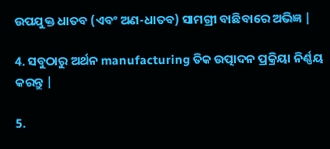ଉପଯୁକ୍ତ ଧାତବ (ଏବଂ ଅଣ-ଧାତବ) ସାମଗ୍ରୀ ବାଛିବାରେ ଅଭିଜ୍ଞ |

4. ସବୁଠାରୁ ଅର୍ଥନ manufacturing ତିକ ଉତ୍ପାଦନ ପ୍ରକ୍ରିୟା ନିର୍ଣ୍ଣୟ କରନ୍ତୁ |

5.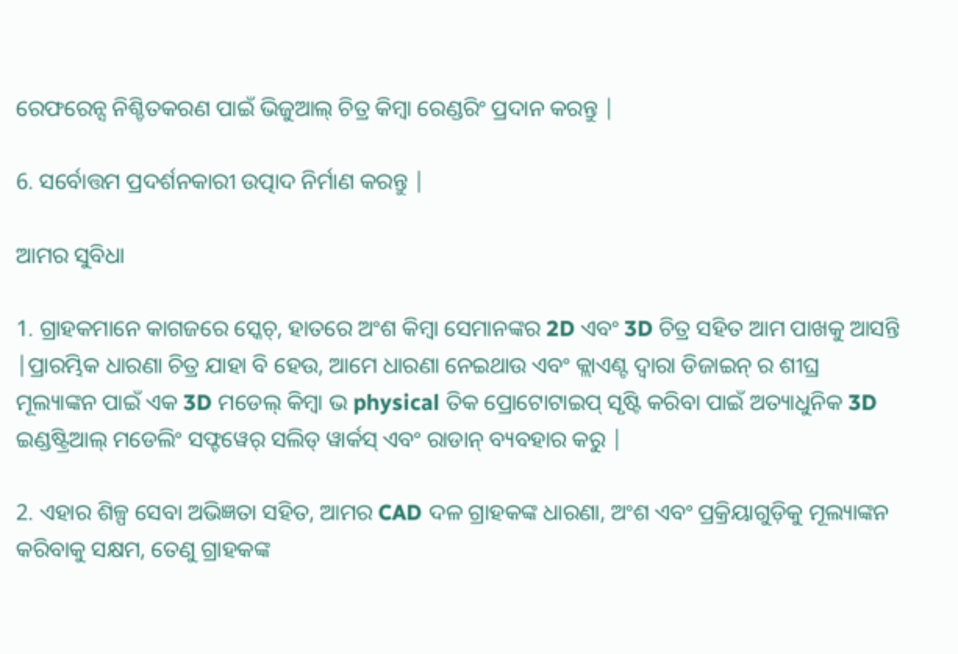ରେଫରେନ୍ସ ନିଶ୍ଚିତକରଣ ପାଇଁ ଭିଜୁଆଲ୍ ଚିତ୍ର କିମ୍ବା ରେଣ୍ଡରିଂ ପ୍ରଦାନ କରନ୍ତୁ |

6. ସର୍ବୋତ୍ତମ ପ୍ରଦର୍ଶନକାରୀ ଉତ୍ପାଦ ନିର୍ମାଣ କରନ୍ତୁ |

ଆମର ସୁବିଧା

1. ଗ୍ରାହକମାନେ କାଗଜରେ ସ୍କେଚ୍, ହାତରେ ଅଂଶ କିମ୍ବା ସେମାନଙ୍କର 2D ଏବଂ 3D ଚିତ୍ର ସହିତ ଆମ ପାଖକୁ ଆସନ୍ତି |ପ୍ରାରମ୍ଭିକ ଧାରଣା ଚିତ୍ର ଯାହା ବି ହେଉ, ଆମେ ଧାରଣା ନେଇଥାଉ ଏବଂ କ୍ଲାଏଣ୍ଟ ଦ୍ୱାରା ଡିଜାଇନ୍ ର ଶୀଘ୍ର ମୂଲ୍ୟାଙ୍କନ ପାଇଁ ଏକ 3D ମଡେଲ୍ କିମ୍ବା ଭ physical ତିକ ପ୍ରୋଟୋଟାଇପ୍ ସୃଷ୍ଟି କରିବା ପାଇଁ ଅତ୍ୟାଧୁନିକ 3D ଇଣ୍ଡଷ୍ଟ୍ରିଆଲ୍ ମଡେଲିଂ ସଫ୍ଟୱେର୍ ସଲିଡ୍ ୱାର୍କସ୍ ଏବଂ ରାଡାନ୍ ବ୍ୟବହାର କରୁ |

2. ଏହାର ଶିଳ୍ପ ସେବା ଅଭିଜ୍ଞତା ସହିତ, ଆମର CAD ଦଳ ଗ୍ରାହକଙ୍କ ଧାରଣା, ଅଂଶ ଏବଂ ପ୍ରକ୍ରିୟାଗୁଡ଼ିକୁ ମୂଲ୍ୟାଙ୍କନ କରିବାକୁ ସକ୍ଷମ, ତେଣୁ ଗ୍ରାହକଙ୍କ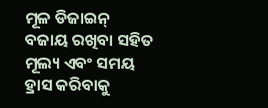ମୂଳ ଡିଜାଇନ୍ ବଜାୟ ରଖିବା ସହିତ ମୂଲ୍ୟ ଏବଂ ସମୟ ହ୍ରାସ କରିବାକୁ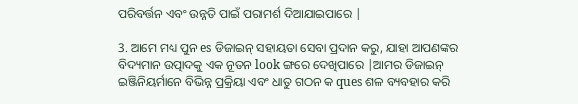ପରିବର୍ତ୍ତନ ଏବଂ ଉନ୍ନତି ପାଇଁ ପରାମର୍ଶ ଦିଆଯାଇପାରେ |

3. ଆମେ ମଧ୍ୟ ପୁନ es ଡିଜାଇନ୍ ସହାୟତା ସେବା ପ୍ରଦାନ କରୁ, ଯାହା ଆପଣଙ୍କର ବିଦ୍ୟମାନ ଉତ୍ପାଦକୁ ଏକ ନୂତନ look ଙ୍ଗରେ ଦେଖିପାରେ |ଆମର ଡିଜାଇନ୍ ଇଞ୍ଜିନିୟର୍ମାନେ ବିଭିନ୍ନ ପ୍ରକ୍ରିୟା ଏବଂ ଧାତୁ ଗଠନ କ ques ଶଳ ବ୍ୟବହାର କରି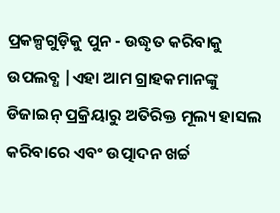ପ୍ରକଳ୍ପଗୁଡ଼ିକୁ ପୁନ - ଉଦ୍ଧୃତ କରିବାକୁ ଉପଲବ୍ଧ |ଏହା ଆମ ଗ୍ରାହକମାନଙ୍କୁ ଡିଜାଇନ୍ ପ୍ରକ୍ରିୟାରୁ ଅତିରିକ୍ତ ମୂଲ୍ୟ ହାସଲ କରିବାରେ ଏବଂ ଉତ୍ପାଦନ ଖର୍ଚ୍ଚ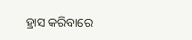ହ୍ରାସ କରିବାରେ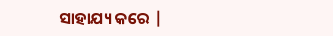ସାହାଯ୍ୟ କରେ |